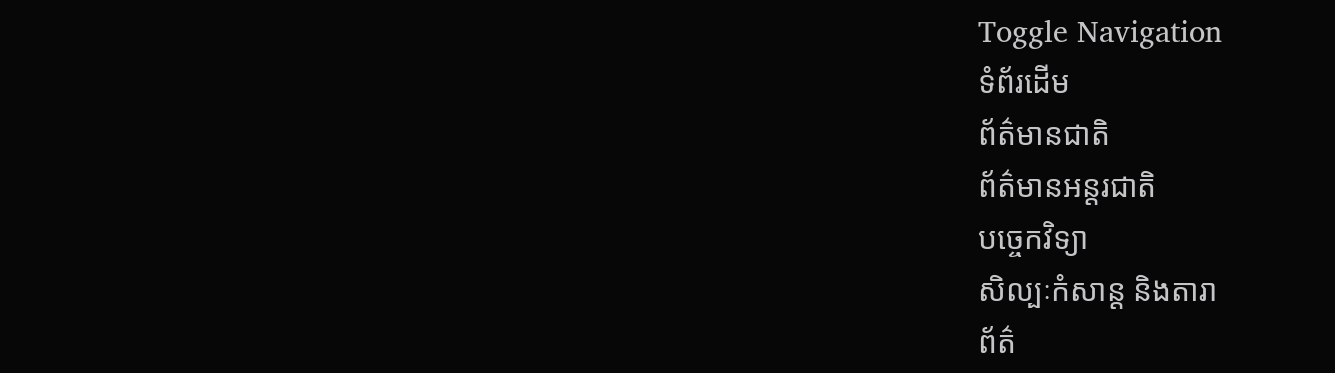Toggle Navigation
ទំព័រដើម
ព័ត៌មានជាតិ
ព័ត៌មានអន្តរជាតិ
បច្ចេកវិទ្យា
សិល្បៈកំសាន្ត និងតារា
ព័ត៌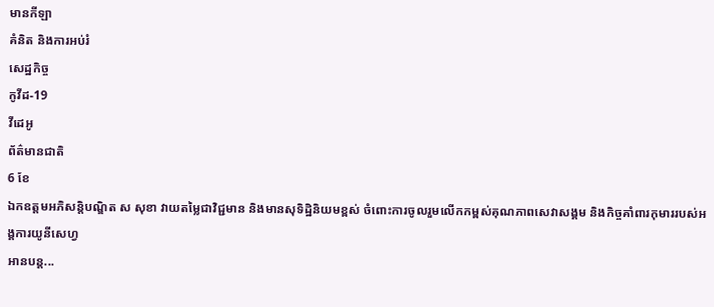មានកីឡា
គំនិត និងការអប់រំ
សេដ្ឋកិច្ច
កូវីដ-19
វីដេអូ
ព័ត៌មានជាតិ
6 ខែ
ឯកឧត្តមអភិសន្តិបណ្ឌិត ស សុខា វាយតម្លៃជាវិជ្ជមាន និងមានសុទិដ្ឋិនិយមខ្ពស់ ចំពោះការចូលរួមលើកកម្ពស់គុណភាពសេវាសង្គម និងកិច្ចគាំពារកុមាររបស់អង្គការយូនីសេហ្វ
អានបន្ត...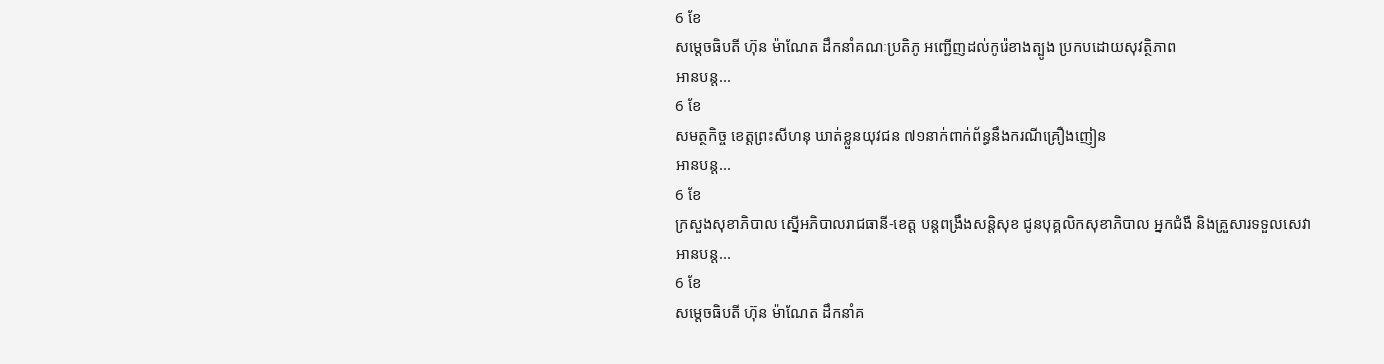6 ខែ
សម្ដេចធិបតី ហ៊ុន ម៉ាណែត ដឹកនាំគណៈប្រតិភូ អញ្ជើញដល់កូរ៉េខាងត្បូង ប្រកបដោយសុវត្ថិភាព
អានបន្ត...
6 ខែ
សមត្ថកិច្ច ខេត្តព្រះសីហនុ ឃាត់ខ្លួនយុវជន ៧១នាក់ពាក់ព័ន្ធនឹងករណីគ្រឿងញៀន
អានបន្ត...
6 ខែ
ក្រសួងសុខាភិបាល ស្នើអភិបាលរាជធានី-ខេត្ត បន្ដពង្រឹងសន្ដិសុខ ជូនបុគ្គលិកសុខាភិបាល អ្នកជំងឺ និងគ្រួសារទទួលសេវា
អានបន្ត...
6 ខែ
សម្តេចធិបតី ហ៊ុន ម៉ាណែត ដឹកនាំគ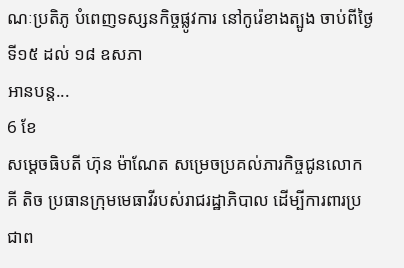ណៈប្រតិភូ បំពេញទស្សនកិច្ចផ្លូវការ នៅកូរ៉េខាងត្បូង ចាប់ពីថ្ងៃទី១៥ ដល់ ១៨ ឧសភា
អានបន្ត...
6 ខែ
សម្តេចធិបតី ហ៊ុន ម៉ាណែត សម្រេចប្រគល់ភារកិច្ចជូនលោក គី តិច ប្រធានក្រុមមេធាវីរបស់រាជរដ្ឋាភិបាល ដើម្បីការពារប្រជាព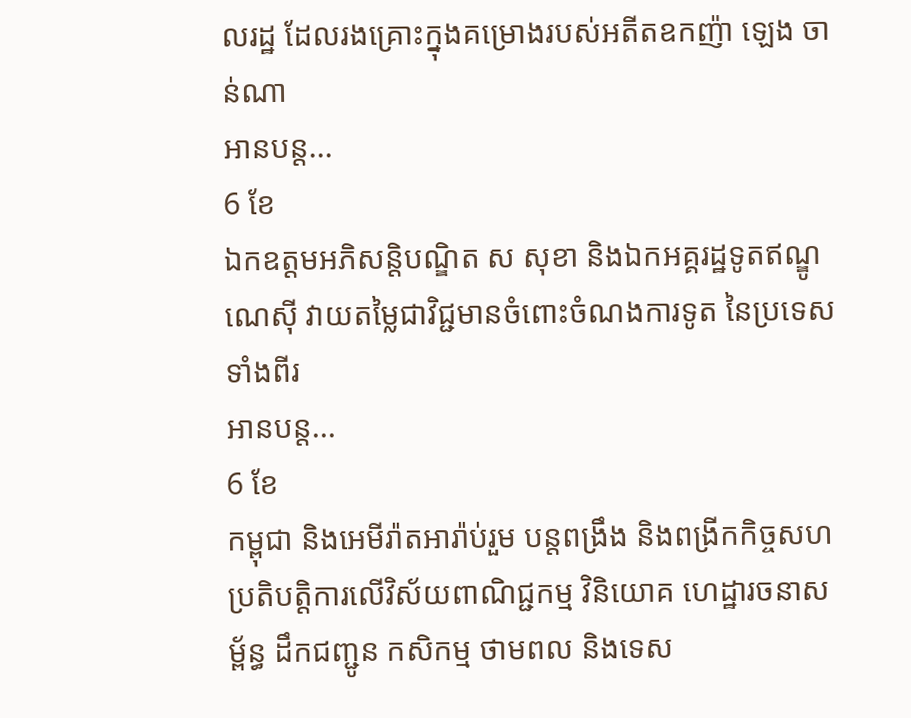លរដ្ឋ ដែលរងគ្រោះក្នុងគម្រោងរបស់អតីតឧកញ៉ា ឡេង ចាន់ណា
អានបន្ត...
6 ខែ
ឯកឧត្តមអភិសន្តិបណ្ឌិត ស សុខា និងឯកអគ្គរដ្ឋទូតឥណ្ឌូណេស៊ី វាយតម្លៃជាវិជ្ជមានចំពោះចំណងការទូត នៃប្រទេសទាំងពីរ
អានបន្ត...
6 ខែ
កម្ពុជា និងអេមីរ៉ាតអារ៉ាប់រួម បន្តពង្រឹង និងពង្រីកកិច្ចសហប្រតិបត្តិការលើវិស័យពាណិជ្ជកម្ម វិនិយោគ ហេដ្ឋារចនាសម្ព័ន្ធ ដឹកជញ្ជូន កសិកម្ម ថាមពល និងទេស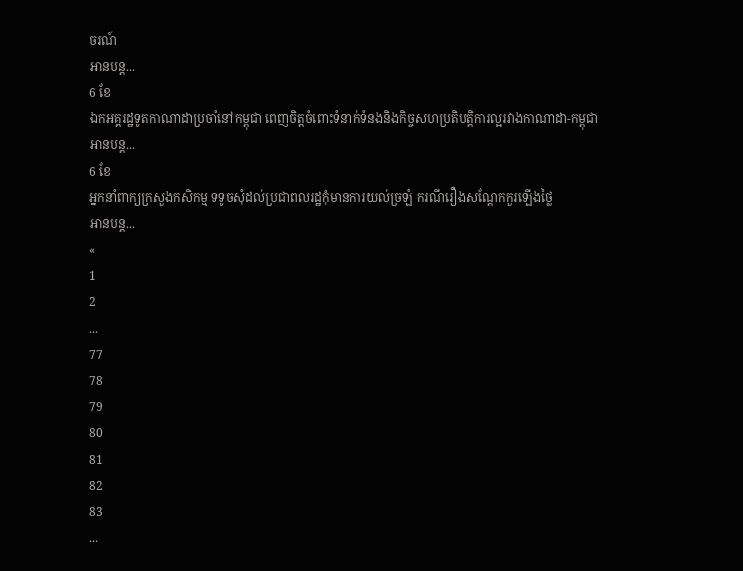ចរណ៍
អានបន្ត...
6 ខែ
ឯកអគ្គរដ្ឋទូតកាណាដាប្រចាំនៅកម្ពុជា ពេញចិត្តចំពោះទំនាក់ទំនងនិងកិច្ចសហប្រតិបត្តិការល្អរវាងកាណាដា-កម្ពុជា
អានបន្ត...
6 ខែ
អ្នកនាំពាក្យក្រសួងកសិកម្ម ទទូចសុំដល់ប្រជាពលរដ្ឋកុំមានការយល់ច្រឡំ ករណីរឿងសណ្ដែកកួរឡើងថ្លៃ
អានបន្ត...
«
1
2
...
77
78
79
80
81
82
83
...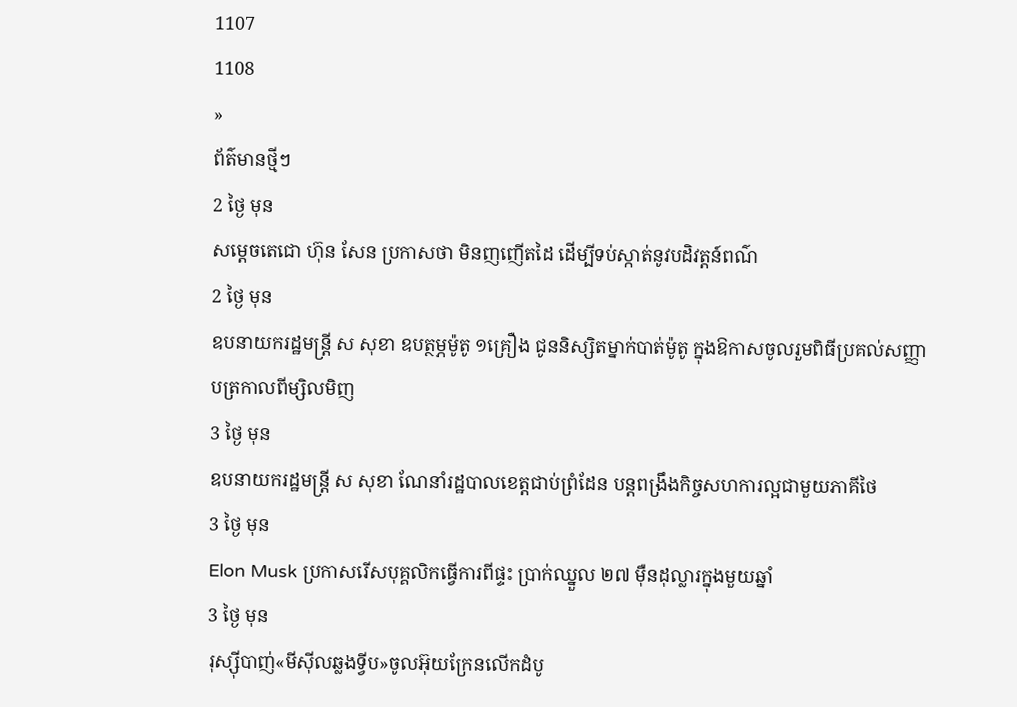1107
1108
»
ព័ត៌មានថ្មីៗ
2 ថ្ងៃ មុន
សម្ដេចតេជោ ហ៊ុន សែន ប្រកាសថា មិនញញើតដៃ ដើម្បីទប់ស្កាត់នូវបដិវត្តន៍ពណ៌
2 ថ្ងៃ មុន
ឧបនាយករដ្ឋមន្ត្រី ស សុខា ឧបត្ថម្ភម៉ូតូ ១គ្រឿង ជូននិស្សិតម្នាក់បាត់ម៉ូតូ ក្នុងឱកាសចូលរួមពិធីប្រគល់សញ្ញាបត្រកាលពីម្សិលមិញ
3 ថ្ងៃ មុន
ឧបនាយករដ្ឋមន្រ្តី ស សុខា ណែនាំរដ្ឋបាលខេត្តជាប់ព្រំដែន បន្តពង្រឹងកិច្ចសហការល្អជាមួយភាគីថៃ
3 ថ្ងៃ មុន
Elon Musk ប្រកាសរើសបុគ្គលិកធ្វើការពីផ្ទះ ប្រាក់ឈ្នួល ២៧ ម៉ឺនដុល្លារក្នុងមួយឆ្នាំ
3 ថ្ងៃ មុន
រុស្ស៊ីបាញ់«មីស៊ីលឆ្លងទ្វីប»ចូលអ៊ុយក្រែនលើកដំបូ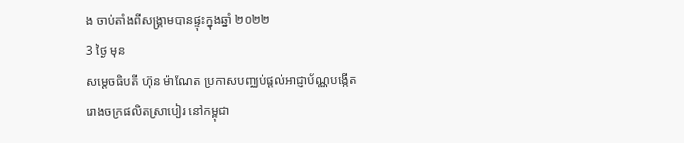ង ចាប់តាំងពីសង្រ្គាមបានផ្ទុះក្នុងឆ្នាំ ២០២២
3 ថ្ងៃ មុន
សម្ដេចធិបតី ហ៊ុន ម៉ាណែត ប្រកាសបញ្ឈប់ផ្ដល់អាជ្ញាប័ណ្ណបង្កើតរោងចក្រផលិតស្រាបៀរ នៅកម្ពុជា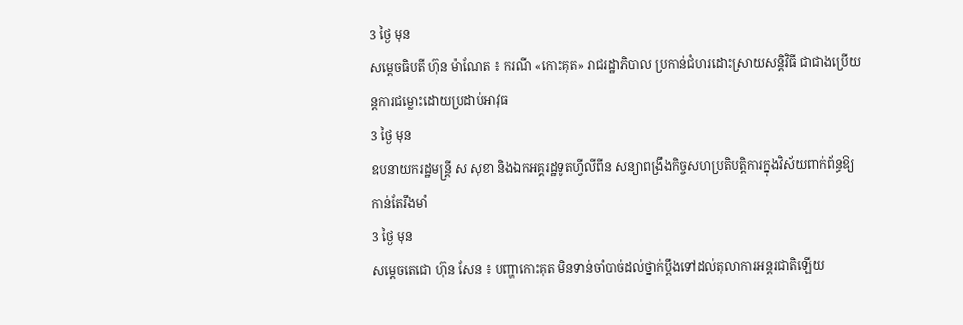3 ថ្ងៃ មុន
សម្ដេចធិបតី ហ៊ុន ម៉ាណែត ៖ ករណី «កោះគុត» រាជរដ្ឋាភិបាល ប្រកាន់ជំហរដោះស្រាយសន្ដិវិធី ជាជាងប្រើយន្តការជម្លោះដោយប្រដាប់អាវុធ
3 ថ្ងៃ មុន
ឧបនាយករដ្ឋមន្ត្រី ស សុខា និងឯកអគ្គរដ្ឋទូតហ្វីលីពីន សន្យាពង្រឹងកិច្ចសហប្រតិបត្តិការក្នុងវិស័យពាក់ព័ន្ធឱ្យកាន់តែរឹងមាំ
3 ថ្ងៃ មុន
សម្ដេចតេជោ ហ៊ុន សែន ៖ បញ្ហាកោះគុត មិនទាន់ចាំបាច់ដល់ថ្នាក់ប្ដឹងទៅដល់តុលាការអន្តរជាតិឡើយ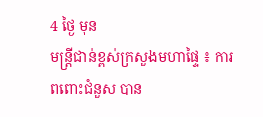4 ថ្ងៃ មុន
មន្ដ្រីជាន់ខ្ពស់ក្រសួងមហាផ្ទៃ ៖ ការពពោះជំនួស បាន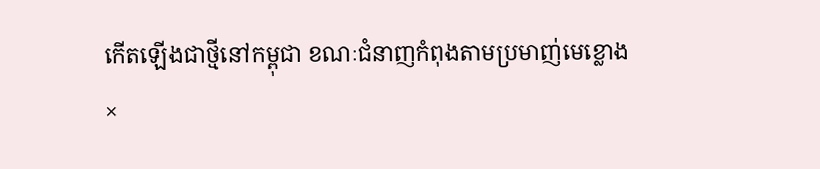កើតឡើងជាថ្មីនៅកម្ពុជា ខណៈជំនាញកំពុងតាមប្រមាញ់មេខ្លោង
×